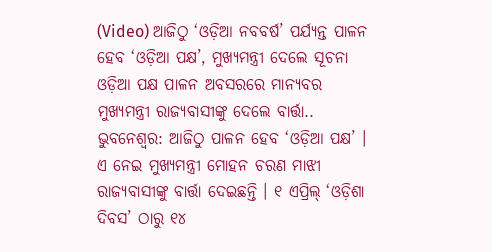(Video) ଆଜିଠୁ ‘ଓଡ଼ିଆ ନବବର୍ଷ’ ପର୍ଯ୍ୟନ୍ତ ପାଳନ ହେବ ‘ଓଡ଼ିଆ ପକ୍ଷ’, ମୁଖ୍ୟମନ୍ତ୍ରୀ ଦେଲେ ସୂଚନା
ଓଡ଼ିଆ ପକ୍ଷ ପାଳନ ଅବସରରେ ମାନ୍ୟବର ମୁଖ୍ୟମନ୍ତ୍ରୀ ରାଜ୍ୟବାସୀଙ୍କୁ ଦେଲେ ବାର୍ତ୍ତା..
ଭୁବନେଶ୍ୱର: ଆଜିଠୁ ପାଳନ ହେବ ‘ଓଡ଼ିଆ ପକ୍ଷ’ । ଏ ନେଇ ମୁଖ୍ୟମନ୍ତ୍ରୀ ମୋହନ ଚରଣ ମାଝୀ ରାଜ୍ୟବାସୀଙ୍କୁ ବାର୍ତ୍ତା ଦେଇଛନ୍ତି । ୧ ଏପ୍ରିଲ୍ ‘ଓଡ଼ିଶା ଦିବସ’ ଠାରୁ ୧୪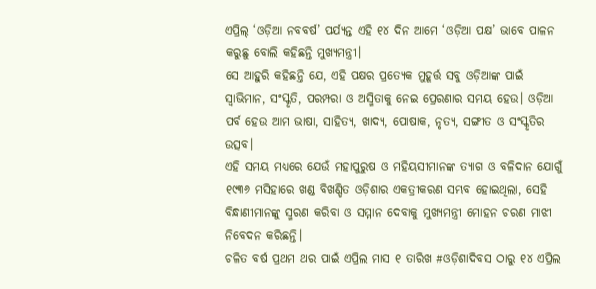ଏପ୍ରିଲ୍ ‘ଓଡ଼ିଆ ନବବର୍ଷ’ ପର୍ଯ୍ୟନ୍ତ ଏହି ୧୪ ଦିନ ଆମେ ‘ଓଡ଼ିଆ ପକ୍ଷ’ ଭାବେ ପାଳନ କରୁଛୁ ବୋଲି କହିଛନ୍ତି ମୁଖ୍ୟମନ୍ତ୍ରୀ।
ସେ ଆହୁରି କହିଛନ୍ତି ଯେ, ଏହି ପକ୍ଷର ପ୍ରତ୍ୟେକ ମୁହୂର୍ତ୍ତ ସବୁ ଓଡ଼ିଆଙ୍କ ପାଇଁ ସ୍ୱାଭିମାନ, ସଂସ୍କୃତି, ପରମ୍ପରା ଓ ଅସ୍ମିତାକୁ ନେଇ ପ୍ରେରଣାର ସମୟ ହେଉ। ଓଡ଼ିଆ ପର୍ବ ହେଉ ଆମ ଭାଷା, ସାହିତ୍ୟ, ଖାଦ୍ୟ, ପୋଷାକ, ନୃତ୍ୟ, ସଙ୍ଗୀତ ଓ ସଂସ୍କୃତିର ଉତ୍ସବ।
ଏହି ସମୟ ମଧ୍ୟରେ ଯେଉଁ ମହାପୁରୁଷ ଓ ମହିୟସୀମାନଙ୍କ ତ୍ୟାଗ ଓ ବଳିଦାନ ଯୋଗୁଁ ୧୯୩୬ ମସିହାରେ ଖଣ୍ଡ ବିଖଣ୍ଡିତ ଓଡ଼ିଶାର ଏକତ୍ରୀକରଣ ସମ୍ଭବ ହୋଇଥିଲା, ସେହି ବିନ୍ଧାଣୀମାନଙ୍କୁ ସ୍ମରଣ କରିବା ଓ ସମ୍ମାନ ଦେବାକୁ ମୁଖ୍ୟମନ୍ତ୍ରୀ ମୋହନ ଚରଣ ମାଝୀ ନିବେଦନ କରିଛନ୍ତି।
ଚଳିତ ବର୍ଷ ପ୍ରଥମ ଥର ପାଇଁ ଏପ୍ରିଲ ମାସ ୧ ତାରିଖ #ଓଡ଼ିଶାଦିବସ ଠାରୁ ୧୪ ଏପ୍ରିଲ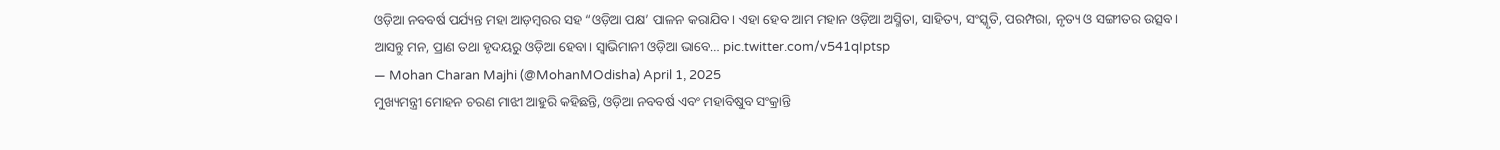ଓଡ଼ିଆ ନବବର୍ଷ ପର୍ଯ୍ୟନ୍ତ ମହା ଆଡ଼ମ୍ବରର ସହ “ଓଡ଼ିଆ ପକ୍ଷ’ ପାଳନ କରାଯିବ। ଏହା ହେବ ଆମ ମହାନ ଓଡ଼ିଆ ଅସ୍ମିତା, ସାହିତ୍ୟ, ସଂସ୍କୃତି, ପରମ୍ପରା, ନୃତ୍ୟ ଓ ସଙ୍ଗୀତର ଉତ୍ସବ। ଆସନ୍ତୁ ମନ, ପ୍ରାଣ ତଥା ହୃଦୟରୁ ଓଡ଼ିଆ ହେବା। ସ୍ୱାଭିମାନୀ ଓଡ଼ିଆ ଭାବେ… pic.twitter.com/v541qIptsp
— Mohan Charan Majhi (@MohanMOdisha) April 1, 2025
ମୁଖ୍ୟମନ୍ତ୍ରୀ ମୋହନ ଚରଣ ମାଝୀ ଆହୁରି କହିଛନ୍ତି, ଓଡ଼ିଆ ନବବର୍ଷ ଏବଂ ମହାବିଷୁବ ସଂକ୍ରାନ୍ତି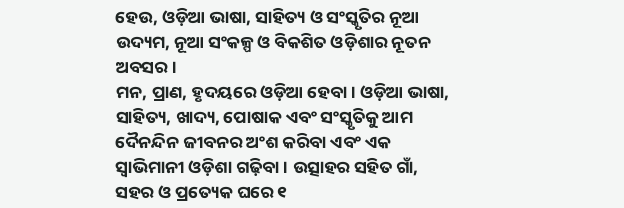ହେଉ, ଓଡ଼ିଆ ଭାଷା, ସାହିତ୍ୟ ଓ ସଂସ୍କୃତିର ନୂଆ ଉଦ୍ୟମ, ନୂଆ ସଂକଳ୍ପ ଓ ବିକଶିତ ଓଡ଼ିଶାର ନୂତନ ଅବସର।
ମନ, ପ୍ରାଣ, ହୃଦୟରେ ଓଡ଼ିଆ ହେବା। ଓଡ଼ିଆ ଭାଷା, ସାହିତ୍ୟ, ଖାଦ୍ୟ, ପୋଷାକ ଏବଂ ସଂସ୍କୃତିକୁ ଆମ ଦୈନନ୍ଦିନ ଜୀବନର ଅଂଶ କରିବା ଏବଂ ଏକ ସ୍ଵାଭିମାନୀ ଓଡ଼ିଶା ଗଢ଼ିବା। ଉତ୍ସାହର ସହିତ ଗାଁ, ସହର ଓ ପ୍ରତ୍ୟେକ ଘରେ ୧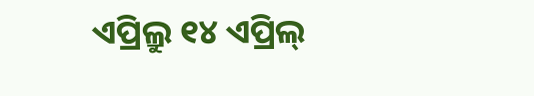ଏପ୍ରିଲ୍ରୁ ୧୪ ଏପ୍ରିଲ୍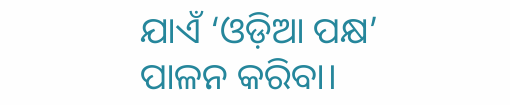ଯାଏଁ ‘ଓଡ଼ିଆ ପକ୍ଷ’ ପାଳନ କରିବା।